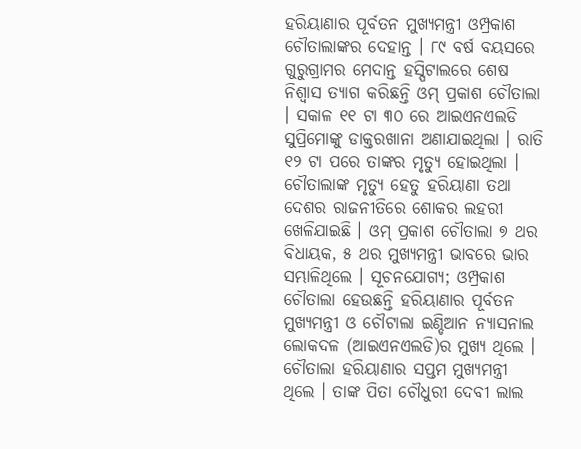ହରିୟାଣାର ପୂର୍ବତନ ମୁଖ୍ୟମନ୍ତ୍ରୀ ଓମ୍ପ୍ରକାଶ ଚୌତାଲାଙ୍କର ଦେହାନ୍ତ । ୮୯ ବର୍ଷ ବୟସରେ ଗୁରୁଗ୍ରାମର ମେଦାନ୍ତ ହସ୍ପିଟାଲରେ ଶେଷ ନିଶ୍ୱାସ ତ୍ୟାଗ କରିଛନ୍ତି ଓମ୍ ପ୍ରକାଶ ଚୌତାଲା । ସକାଳ ୧୧ ଟା ୩୦ ରେ ଆଇଏନଏଲଡି ସୁପ୍ରିମୋଙ୍କୁ ଡାକ୍ତରଖାନା ଅଣାଯାଇଥିଲା । ରାତି ୧୨ ଟା ପରେ ତାଙ୍କର ମୃତ୍ୟୁ ହୋଇଥିଲା । ଚୌତାଲାଙ୍କ ମୃତ୍ୟୁ ହେତୁ ହରିୟାଣା ତଥା ଦେଶର ରାଜନୀତିରେ ଶୋକର ଲହରୀ ଖେଳିଯାଇଛି । ଓମ୍ ପ୍ରକାଶ ଚୌତାଲା ୭ ଥର ବିଧାୟକ, ୫ ଥର ମୁଖ୍ୟମନ୍ତ୍ରୀ ଭାବରେ ଭାର ସମ୍ଭାଳିଥିଲେ । ସୂଚନଯୋଗ୍ୟ; ଓମ୍ପ୍ରକାଶ ଚୌତାଲା ହେଉଛନ୍ତି ହରିୟାଣାର ପୂର୍ବତନ ମୁଖ୍ୟମନ୍ତ୍ରୀ ଓ ଚୌଟାଲା ଇଣ୍ଡିଆନ ନ୍ୟାସନାଲ ଲୋକଦଳ (ଆଇଏନଏଲଡି)ର ମୁଖ୍ୟ ଥିଲେ । ଚୌତାଲା ହରିୟାଣାର ସପ୍ତମ ମୁଖ୍ୟମନ୍ତ୍ରୀ ଥିଲେ । ତାଙ୍କ ପିତା ଚୌଧୁରୀ ଦେବୀ ଲାଲ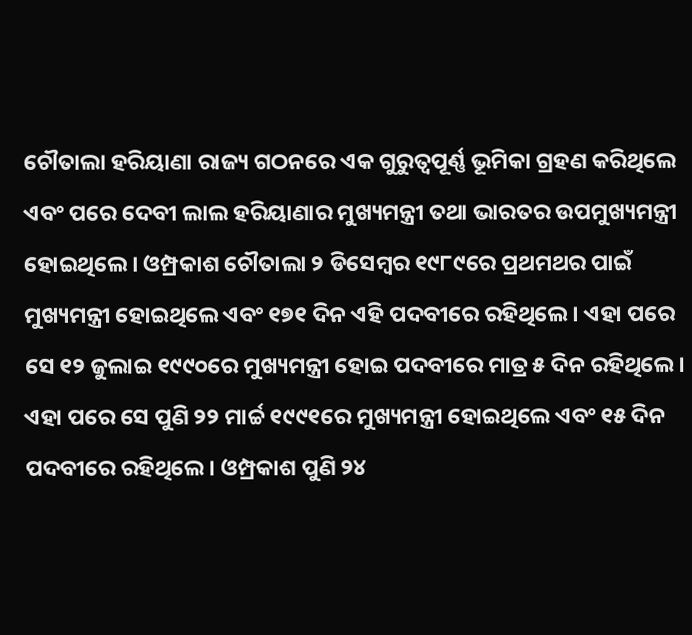ଚୌତାଲା ହରିୟାଣା ରାଜ୍ୟ ଗଠନରେ ଏକ ଗୁରୁତ୍ୱପୂର୍ଣ୍ଣ ଭୂମିକା ଗ୍ରହଣ କରିଥିଲେ ଏବଂ ପରେ ଦେବୀ ଲାଲ ହରିୟାଣାର ମୁଖ୍ୟମନ୍ତ୍ରୀ ତଥା ଭାରତର ଉପମୁଖ୍ୟମନ୍ତ୍ରୀ ହୋଇଥିଲେ । ଓମ୍ପ୍ରକାଶ ଚୌତାଲା ୨ ଡିସେମ୍ବର ୧୯୮୯ରେ ପ୍ରଥମଥର ପାଇଁ ମୁଖ୍ୟମନ୍ତ୍ରୀ ହୋଇଥିଲେ ଏବଂ ୧୭୧ ଦିନ ଏହି ପଦବୀରେ ରହିଥିଲେ। ଏହା ପରେ ସେ ୧୨ ଜୁଲାଇ ୧୯୯୦ରେ ମୁଖ୍ୟମନ୍ତ୍ରୀ ହୋଇ ପଦବୀରେ ମାତ୍ର ୫ ଦିନ ରହିଥିଲେ। ଏହା ପରେ ସେ ପୁଣି ୨୨ ମାର୍ଚ୍ଚ ୧୯୯୧ରେ ମୁଖ୍ୟମନ୍ତ୍ରୀ ହୋଇଥିଲେ ଏବଂ ୧୫ ଦିନ ପଦବୀରେ ରହିଥିଲେ। ଓମ୍ପ୍ରକାଶ ପୁଣି ୨୪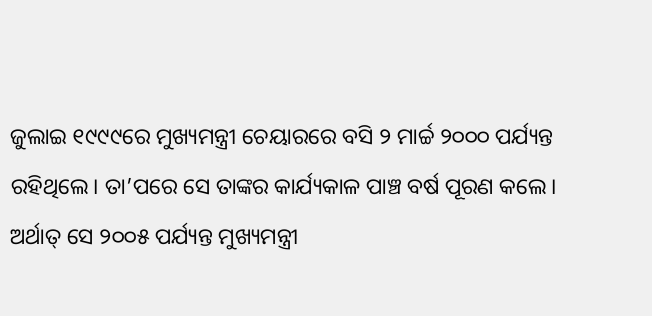ଜୁଲାଇ ୧୯୯୯ରେ ମୁଖ୍ୟମନ୍ତ୍ରୀ ଚେୟାରରେ ବସି ୨ ମାର୍ଚ୍ଚ ୨୦୦୦ ପର୍ଯ୍ୟନ୍ତ ରହିଥିଲେ। ତା’ପରେ ସେ ତାଙ୍କର କାର୍ଯ୍ୟକାଳ ପାଞ୍ଚ ବର୍ଷ ପୂରଣ କଲେ। ଅର୍ଥାତ୍ ସେ ୨୦୦୫ ପର୍ଯ୍ୟନ୍ତ ମୁଖ୍ୟମନ୍ତ୍ରୀ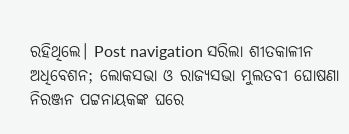ରହିଥିଲେ। Post navigation ସରିଲା ଶୀତକାଳୀନ ଅଧିବେଶନ; ଲୋକସଭା ଓ ରାଜ୍ୟସଭା ମୁଲତବୀ ଘୋଷଣା ନିରଞ୍ଜନ ପଟ୍ଟନାୟକଙ୍କ ଘରେ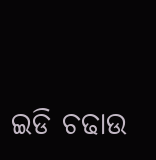ଇଡି ଚଢାଉ